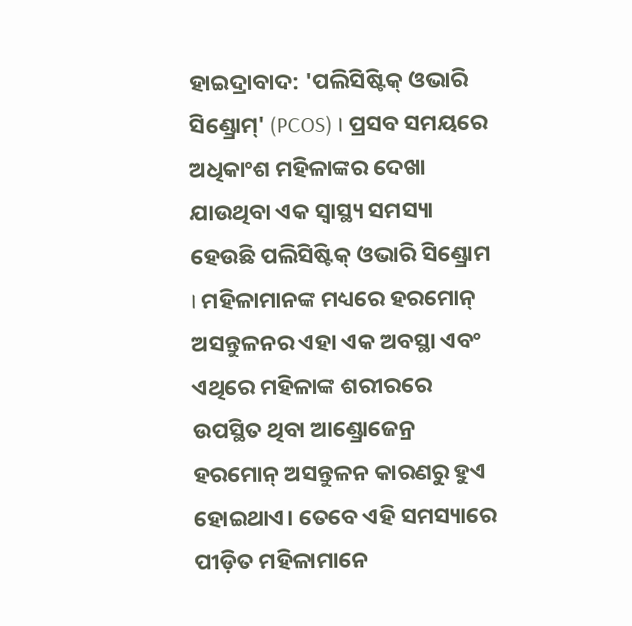ହାଇଦ୍ରାବାଦ: 'ପଲିସିଷ୍ଟିକ୍ ଓଭାରି ସିଣ୍ଡ୍ରୋମ୍' (PCOS) । ପ୍ରସବ ସମୟରେ ଅଧିକାଂଶ ମହିଳାଙ୍କର ଦେଖା ଯାଉଥିବା ଏକ ସ୍ବାସ୍ଥ୍ୟ ସମସ୍ୟା ହେଉଛି ପଲିସିଷ୍ଟିକ୍ ଓଭାରି ସିଣ୍ଡ୍ରୋମ । ମହିଳାମାନଙ୍କ ମଧ୍ୟରେ ହରମୋନ୍ ଅସନ୍ତୁଳନର ଏହା ଏକ ଅବସ୍ଥା ଏବଂ ଏଥିରେ ମହିଳାଙ୍କ ଶରୀରରେ ଉପସ୍ଥିତ ଥିବା ଆଣ୍ଡ୍ରୋଜେନ୍ର ହରମୋନ୍ ଅସନ୍ତୁଳନ କାରଣରୁ ହୁଏ ହୋଇଥାଏ। ତେବେ ଏହି ସମସ୍ୟାରେ ପୀଡ଼ିତ ମହିଳାମାନେ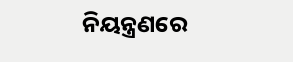ନିୟନ୍ତ୍ରଣରେ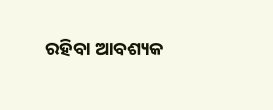ରହିବା ଆବଶ୍ୟକ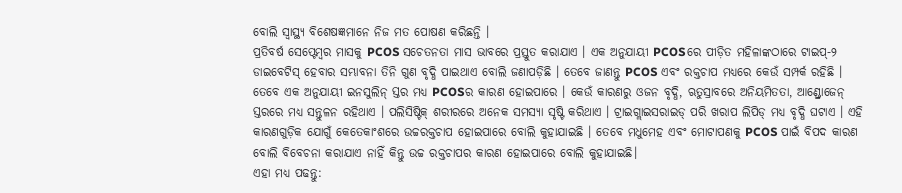ବୋଲି ସ୍ବାସ୍ଥ୍ୟ ବିଶେଷଜ୍ଞମାନେ ନିଜ ମତ ପୋଷଣ କରିଛନ୍ତି ।
ପ୍ରତିବର୍ଷ ସେପ୍ଟେମ୍ବର ମାସକୁ PCOS ସଚେତନତା ମାସ ଭାବରେ ପ୍ରସ୍ତୁତ କରାଯାଏ । ଏକ ଅନୁଯାୟୀ PCOSରେ ପୀଡ଼ିତ ମହିଳାଙ୍କଠାରେ ଟାଇପ୍-୨ ଡାଇବେଟିସ୍ ହେବାର ସମ୍ଭାବନା ତିନି ଗୁଣ ବୃଦ୍ଧି ପାଇଥାଏ ବୋଲି ଜଣାପଡ଼ିଛି । ତେବେ ଜାଣନ୍ତୁ PCOS ଏବଂ ରକ୍ତଚାପ ମଧ୍ୟରେ କେଉଁ ସମ୍ପର୍କ ରହିଛି ।
ତେବେ ଏକ ଅନୁଯାୟୀ ଇନସୁଲିନ୍ ସ୍ତର ମଧ୍ୟ PCOSର କାରଣ ହୋଇପାରେ । କେଉଁ କାରଣରୁ ଓଜନ ବୃଦ୍ଧି, ଋତୁସ୍ରାବରେ ଅନିୟମିତତା, ଆଣ୍ଡ୍ରୋଜେନ୍ ସ୍ତରରେ ମଧ୍ୟ ସନ୍ତୁଳନ ରହିଥାଏ । ପଲିସିଷ୍ଟିକ୍ ଶରୀରରେ ଅନେକ ସମସ୍ୟା ସୃଷ୍ଟି କରିଥାଏ । ଟ୍ରାଇଗ୍ଲାଇସରାଇଡ୍ ପରି ଖରାପ ଲିପିଡ୍ ମଧ୍ୟ ବୃଦ୍ଧି ଘଟାଏ । ଏହି କାରଣଗୁଡ଼ିକ ଯୋଗୁଁ କେତେକାଂଶରେ ଉଚ୍ଚରକ୍ତଚାପ ହୋଇପାରେ ବୋଲି କୁହାଯାଇଛି । ତେବେ ମଧୁମେହ ଏବଂ ମୋଟାପଣକୁ PCOS ପାଇଁ ବିପଦ କାରଣ ବୋଲି ବିବେଚନା କରାଯାଏ ନାହିଁ କିନ୍ତୁ ଉଚ୍ଚ ରକ୍ତଚାପର କାରଣ ହୋଇପାରେ ବୋଲି କୁହାଯାଇଛି।
ଏହା ମଧ୍ୟ ପଢନ୍ତୁ: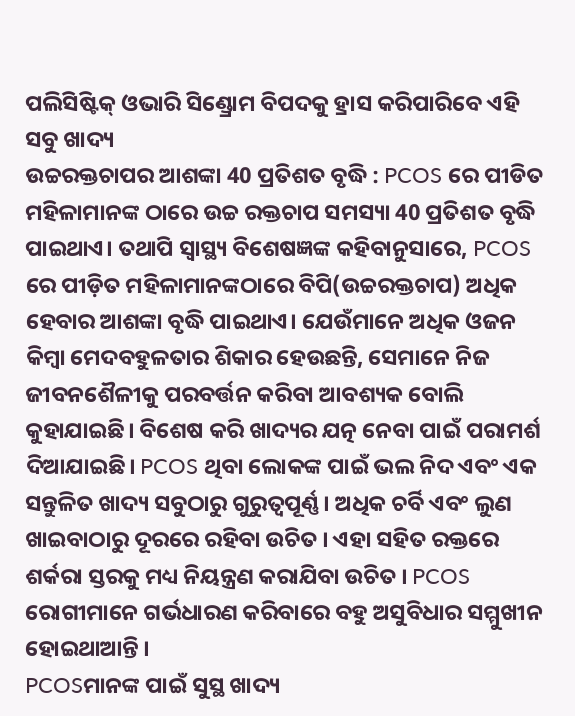ପଲିସିଷ୍ଟିକ୍ ଓଭାରି ସିଣ୍ଡ୍ରୋମ ବିପଦକୁ ହ୍ରାସ କରିପାରିବେ ଏହି ସବୁ ଖାଦ୍ୟ
ଉଚ୍ଚରକ୍ତଚାପର ଆଶଙ୍କା 40 ପ୍ରତିଶତ ବୃଦ୍ଧି : PCOS ରେ ପୀଡିତ ମହିଳାମାନଙ୍କ ଠାରେ ଉଚ୍ଚ ରକ୍ତଚାପ ସମସ୍ୟା 40 ପ୍ରତିଶତ ବୃଦ୍ଧି ପାଇଥାଏ। ତଥାପି ସ୍ୱାସ୍ଥ୍ୟ ବିଶେଷଜ୍ଞଙ୍କ କହିବାନୁସାରେ, PCOS ରେ ପୀଡ଼ିତ ମହିଳାମାନଙ୍କଠାରେ ବିପି(ଉଚ୍ଚରକ୍ତଚାପ) ଅଧିକ ହେବାର ଆଶଙ୍କା ବୃଦ୍ଧି ପାଇଥାଏ। ଯେଉଁମାନେ ଅଧିକ ଓଜନ କିମ୍ବା ମେଦବହୁଳତାର ଶିକାର ହେଉଛନ୍ତି, ସେମାନେ ନିଜ ଜୀବନଶୈଳୀକୁ ପରବର୍ତ୍ତନ କରିବା ଆବଶ୍ୟକ ବୋଲି କୁହାଯାଇଛି। ବିଶେଷ କରି ଖାଦ୍ୟର ଯତ୍ନ ନେବା ପାଇଁ ପରାମର୍ଶ ଦିଆଯାଇଛି। PCOS ଥିବା ଲୋକଙ୍କ ପାଇଁ ଭଲ ନିଦ ଏବଂ ଏକ ସନ୍ତୁଳିତ ଖାଦ୍ୟ ସବୁଠାରୁ ଗୁରୁତ୍ୱପୂର୍ଣ୍ଣ । ଅଧିକ ଚର୍ବି ଏବଂ ଲୁଣ ଖାଇବାଠାରୁ ଦୂରରେ ରହିବା ଉଚିତ । ଏହା ସହିତ ରକ୍ତରେ ଶର୍କରା ସ୍ତରକୁ ମଧ୍ୟ ନିୟନ୍ତ୍ରଣ କରାଯିବା ଉଚିତ । PCOS ରୋଗୀମାନେ ଗର୍ଭଧାରଣ କରିବାରେ ବହୁ ଅସୁବିଧାର ସମ୍ମୁଖୀନ ହୋଇଥାଆନ୍ତି ।
PCOSମାନଙ୍କ ପାଇଁ ସୁସ୍ଥ ଖାଦ୍ୟ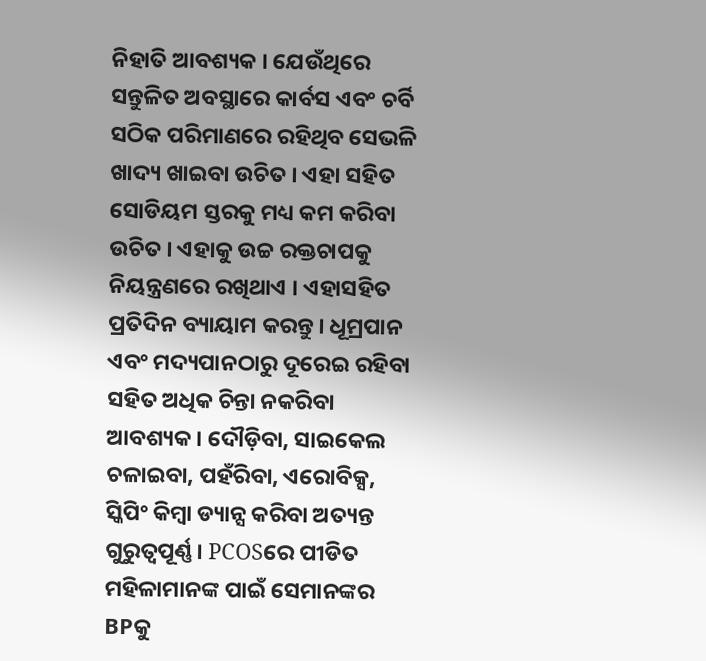ନିହାତି ଆବଶ୍ୟକ । ଯେଉଁଥିରେ ସନ୍ତୁଳିତ ଅବସ୍ଥାରେ କାର୍ବସ ଏବଂ ଚର୍ବି ସଠିକ ପରିମାଣରେ ରହିଥିବ ସେଭଳି ଖାଦ୍ୟ ଖାଇବା ଉଚିତ । ଏହା ସହିତ ସୋଡିୟମ ସ୍ତରକୁ ମଧ୍ୟ କମ କରିବା ଉଚିତ । ଏହାକୁ ଉଚ୍ଚ ରକ୍ତଚାପକୁ ନିୟନ୍ତ୍ରଣରେ ରଖିଥାଏ । ଏହାସହିତ ପ୍ରତିଦିନ ବ୍ୟାୟାମ କରନ୍ତୁ । ଧୂମ୍ରପାନ ଏବଂ ମଦ୍ୟପାନଠାରୁ ଦୂରେଇ ରହିବା ସହିତ ଅଧିକ ଚିନ୍ତା ନକରିବା ଆବଶ୍ୟକ । ଦୌଡ଼ିବା, ସାଇକେଲ ଚଳାଇବା, ପହଁରିବା, ଏରୋବିକ୍ସ, ସ୍କିପିଂ କିମ୍ବା ଡ୍ୟାନ୍ସ କରିବା ଅତ୍ୟନ୍ତ ଗୁରୁତ୍ୱପୂର୍ଣ୍ଣ । PCOSରେ ପୀଡିତ ମହିଳାମାନଙ୍କ ପାଇଁ ସେମାନଙ୍କର BPକୁ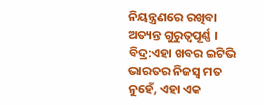ନିୟନ୍ତ୍ରଣରେ ରଖିବା ଅତ୍ୟନ୍ତ ଗୁରୁତ୍ୱପୂର୍ଣ୍ଣ ।
ବିଦ୍ର:ଏହା ଖବର ଇଟିଭି ଭାରତର ନିଜସ୍ବ ମତ ନୁହେଁ, ଏହା ଏକ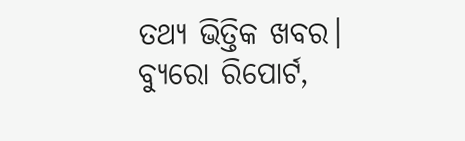ତଥ୍ୟ ଭିତ୍ତିକ ଖବର।
ବ୍ୟୁରୋ ରିପୋର୍ଟ,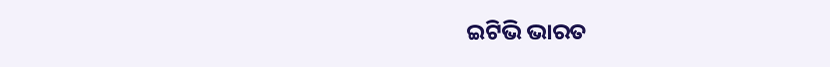ଇଟିଭି ଭାରତ